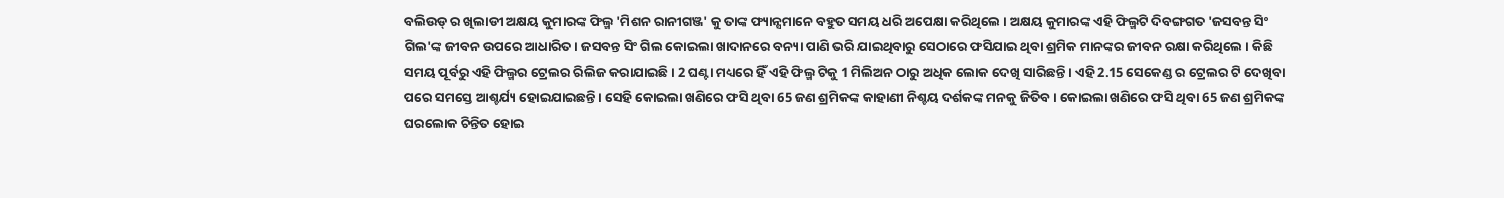ବଲିଉଡ୍ ର ଖିଲାଡୀ ଅକ୍ଷୟ କୁମାରଙ୍କ ଫିଲ୍ମ 'ମିଶନ ରାନୀଗଞ୍ଜ' କୁ ତାଙ୍କ ଫ୍ୟାନ୍ସମାନେ ବହୁତ ସମୟ ଧରି ଅପେକ୍ଷା କରିଥିଲେ । ଅକ୍ଷୟ କୁମାରଙ୍କ ଏହି ଫିଲ୍ମଟି ଦିବଙ୍ଗଗତ 'ଜସବନ୍ତ ସିଂ ଗିଲ'ଙ୍କ ଜୀବନ ଉପରେ ଆଧାରିତ । ଜସବନ୍ତ ସିଂ ଗିଲ କୋଇଲା ଖାଦାନରେ ବନ୍ୟା ପାଣି ଭରି ଯାଇଥିବାରୁ ସେଠାରେ ଫସିଯାଇ ଥିବା ଶ୍ରମିକ ମାନଙ୍କର ଜୀବନ ରକ୍ଷା କରିଥିଲେ । କିଛି ସମୟ ପୂର୍ବରୁ ଏହି ଫିଲ୍ମର ଟ୍ରେଲର ରିଲିଜ କରାଯାଇଛି । 2 ଘଣ୍ଟା ମଧ୍ୟରେ ହିଁ ଏହି ଫିଲ୍ମ ଟିକୁ 1 ମିଲିଅନ ଠାରୁ ଅଧିକ ଲୋକ ଦେଖି ସାରିଛନ୍ତି । ଏହି 2.15 ସେକେଣ୍ଡ ର ଟ୍ରେଲର ଟି ଦେଖିବା ପରେ ସମସ୍ତେ ଆଶ୍ଚର୍ଯ୍ୟ ହୋଇଯାଇଛନ୍ତି । ସେହି କୋଇଲା ଖଣିରେ ଫସି ଥିବା 65 ଜଣ ଶ୍ରମିକଙ୍କ କାହାଣୀ ନିଶ୍ଚୟ ଦର୍ଶକଙ୍କ ମନକୁ ଜିତିବ । କୋଇଲା ଖଣିରେ ଫସି ଥିବା 65 ଜଣ ଶ୍ରମିକଙ୍କ ଘରଲୋକ ଚିନ୍ତିତ ହୋଇ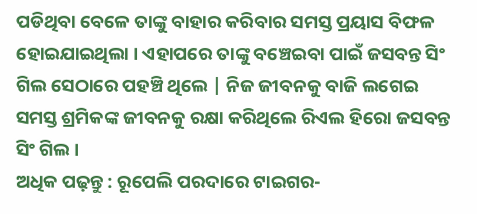ପଡିଥିବା ବେଳେ ତାଙ୍କୁ ବାହାର କରିବାର ସମସ୍ତ ପ୍ରୟାସ ବିଫଳ ହୋଇଯାଇଥିଲା । ଏହାପରେ ତାଙ୍କୁ ବଞ୍ଚେଇବା ପାଇଁ ଜସବନ୍ତ ସିଂ ଗିଲ ସେଠାରେ ପହଞ୍ଚି ଥିଲେ | ନିଜ ଜୀବନକୁ ବାଜି ଲଗେଇ ସମସ୍ତ ଶ୍ରମିକଙ୍କ ଜୀବନକୁ ରକ୍ଷା କରିଥିଲେ ରିଏଲ ହିରୋ ଜସବନ୍ତ ସିଂ ଗିଲ ।
ଅଧିକ ପଢ଼ନ୍ତୁ : ରୂପେଲି ପରଦାରେ ଟାଇଗର-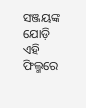ସଞ୍ଜୟଙ୍କ ଯୋଡ଼ି
ଏହି ଫିଲ୍ମରେ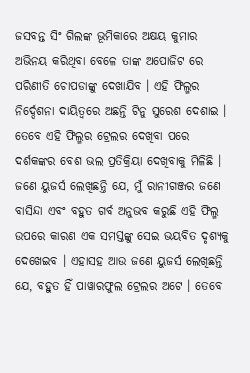ଜସବନ୍ତ ସିଂ ଗିଲଙ୍କ ଭୂମିକାରେ ଅକ୍ଷୟ କୁମାର ଅଭିନୟ କରିଥିବା ବେଳେ ତାଙ୍କ ଅପୋଜିଟ ରେ ପରିଣୀତି ଚୋପଡାଙ୍କୁ ଦେଖାଯିବ । ଏହି ଫିଲ୍ମର ନିର୍ଦ୍ଦେଶନା ଦାୟିତ୍ୱରେ ଅଛନ୍ତି ଟିନୁ ସୁରେଶ ଦେଶାଇ । ତେବେ ଏହି ଫିଲ୍ମର ଟ୍ରେଲର ଦେଖିବା ପରେ ଦର୍ଶକଙ୍କର ବେଶ ଭଲ ପ୍ରତିକ୍ରିୟା ଦେଖିବାକୁ ମିଳିଛି । ଜଣେ ୟୁଜର୍ସ ଲେଖିଛନ୍ତି ଯେ, ମୁଁ ରାନୀଗଞ୍ଜର ଜଣେ ବାସିନ୍ଦା ଏବଂ ବହୁତ ଗର୍ବ ଅନୁଭବ କରୁଛି ଏହି ଫିଲ୍ମ ଉପରେ କାରଣ ଏକ ସମସ୍ତଙ୍କୁ ସେଇ ଭୟବିତ ଦୃଶ୍ୟକୁ ଦେଖେଇବ । ଏହାସହ ଆଉ ଜଣେ ୟୁଜର୍ସ ଲେଖିଛନ୍ତି ଯେ, ବହୁତ ହିଁ ପାୱାରଫୁଲ ଟ୍ରେଲର ଅଟେ । ତେବେ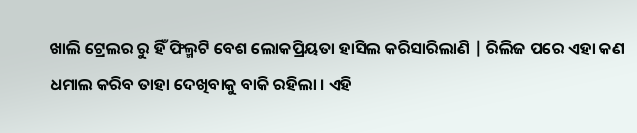ଖାଲି ଟ୍ରେଲର ରୁ ହିଁ ଫିଲ୍ମଟି ବେଶ ଲୋକପ୍ରିୟତା ହାସିଲ କରିସାରିଲାଣି | ରିଲିଜ ପରେ ଏହା କଣ ଧମାଲ କରିବ ତାହା ଦେଖିବାକୁ ବାକି ରହିଲା । ଏହି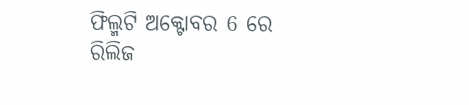ଫିଲ୍ମଟି ଅକ୍ଟୋବର 6 ରେ ରିଲିଜ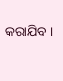କରାଯିବ ।